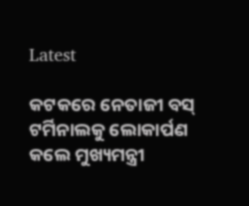Latest

କଟକରେ ନେତାଜୀ ବସ୍ ଟର୍ମିନାଲକୁ ଲୋକାର୍ପଣ କଲେ ମୁଖ୍ୟମନ୍ତ୍ରୀ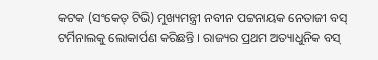କଟକ (ସଂକେତ୍ ଟିଭି) ମୁଖ୍ୟମନ୍ତ୍ରୀ ନବୀନ ପଟ୍ଟନାୟକ ନେତାଜୀ ବସ୍ ଟର୍ମିନାଲକୁ ଲୋକାର୍ପଣ କରିଛନ୍ତି । ରାଜ୍ୟର ପ୍ରଥମ ଅତ୍ୟାଧୁନିକ ବସ୍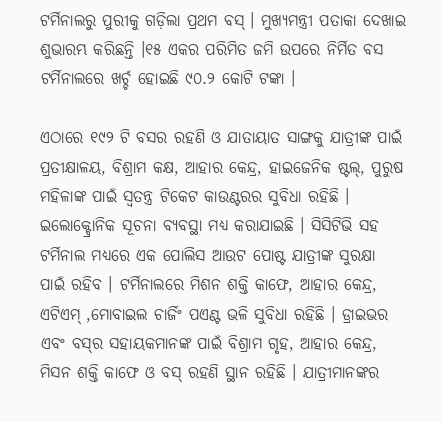ଟର୍ମିନାଲରୁ ପୁରୀକୁ ଗଡ଼ିଲା ପ୍ରଥମ ବସ୍ । ମୁଖ୍ୟମନ୍ତ୍ରୀ ପତାକା ଦେଖାଇ ଶୁଭାରମ୍ଭ କରିଛନ୍ତି ।୧୫ ଏକର ପରିମିତ ଜମି ଉପରେ ନିର୍ମିତ ବସ ଟର୍ମିନାଲରେ ଖର୍ଚ୍ଚ ହୋଇଛି ୯୦.୨ କୋଟି ଟଙ୍କା ।

ଏଠାରେ ୧୯୨ ଟି ବସର ରହଣି ଓ ଯାତାୟାତ ସାଙ୍ଗକୁ ଯାତ୍ରୀଙ୍କ ପାଇଁ ପ୍ରତୀକ୍ଷାଳୟ, ବିଶ୍ରାମ କକ୍ଷ, ଆହାର କେନ୍ଦ୍ର, ହାଇଜେନିକ ଷ୍ଟଲ୍, ପୁରୁଷ ମହିଳାଙ୍କ ପାଇଁ ସ୍ବତନ୍ତ୍ର ଟିକେଟ କାଉଣ୍ଟରର ସୁବିଧା ରହିଛି । ଇଲୋକ୍ଟ୍ରୋନିକ ସୂଚନା ବ୍ୟବସ୍ଥା ମଧ୍ୟ କରାଯାଇଛି । ସିସିଟିଭି ସହ ଟର୍ମିନାଲ ମଧ୍ୟରେ ଏକ ପୋଲିସ ଆଉଟ ପୋଷ୍ଟ ଯାତ୍ରୀଙ୍କ ସୁରକ୍ଷା ପାଇଁ ରହିବ । ଟର୍ମିନାଲରେ ମିଶନ ଶକ୍ତି କାଫେ, ଆହାର କେନ୍ଦ୍ର, ଏଟିଏମ୍ ,ମୋବାଇଲ ଚାର୍ଜିଂ ପଏଣ୍ଟ ଭଳି ସୁବିଧା ରହିଛି । ଡ୍ରାଇଭର ଏବଂ ବସ୍‌ର ସହାୟକମାନଙ୍କ ପାଇଁ ବିଶ୍ରାମ ଗୃହ, ଆହାର କେନ୍ଦ୍ର, ମିସନ ଶକ୍ତି କାଫେ ଓ ବସ୍‌ ରହଣି ସ୍ଥାନ ରହିଛି । ଯାତ୍ରୀମାନଙ୍କର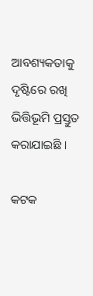ଆବଶ୍ୟକତାକୁ ଦୃଷ୍ଟିରେ ରଖି ଭିତ୍ତିଭୂମି ପ୍ରସ୍ତୁତ କରାଯାଇଛି ।

କଟକ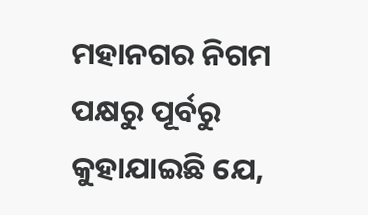ମହାନଗର ନିଗମ ପକ୍ଷରୁ ପୂର୍ବରୁ କୁହାଯାଇଛି ଯେ,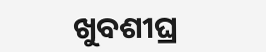ଖୁବଶୀଘ୍ର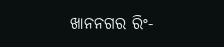ଖାନନଗର ରିଂ-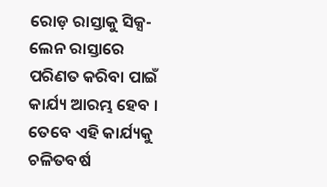ରୋଡ଼ ରାସ୍ତାକୁ ସିକ୍ସ-ଲେନ ରାସ୍ତାରେ ପରିଣତ କରିବା ପାଇଁ କାର୍ଯ୍ୟ ଆରମ୍ଭ ହେବ । ତେବେ ଏହି କାର୍ଯ୍ୟକୁ ଚଳିତବର୍ଷ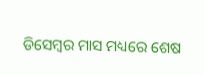ଡିସେମ୍ବର ମାସ ମଧ୍ୟରେ ଶେଷ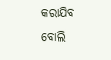କରାଯିବ ବୋଲି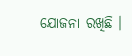ଯୋଜନା ରଖିଛି ।